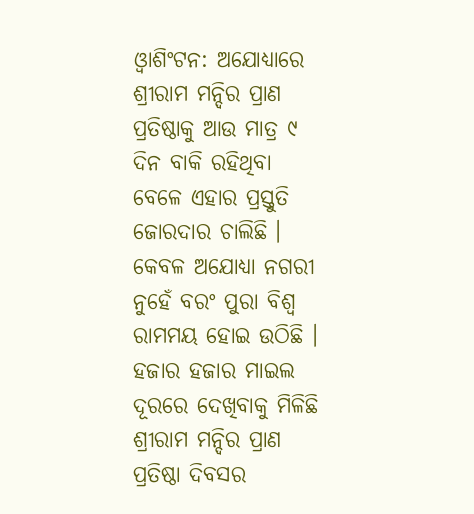ଓ୍ବାଶିଂଟନ: ଅଯୋଧ୍ୟାରେ ଶ୍ରୀରାମ ମନ୍ଦିର ପ୍ରାଣ ପ୍ରତିଷ୍ଠାକୁ ଆଉ ମାତ୍ର ୯ ଦିନ ବାକି ରହିଥିବା ବେଳେ ଏହାର ପ୍ରସ୍ତୁତି ଜୋରଦାର ଚାଲିଛି । କେବଳ ଅଯୋଧ୍ୟା ନଗରୀ ନୁହେଁ ବରଂ ପୁରା ବିଶ୍ୱ ରାମମୟ ହୋଇ ଉଠିଛି । ହଜାର ହଜାର ମାଇଲ ଦୂରରେ ଦେଖିବାକୁ ମିଳିଛି ଶ୍ରୀରାମ ମନ୍ଦିର ପ୍ରାଣ ପ୍ରତିଷ୍ଠା ଦିବସର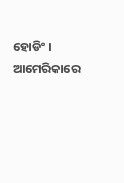ହୋଡିଂ । ଆମେରିକାରେ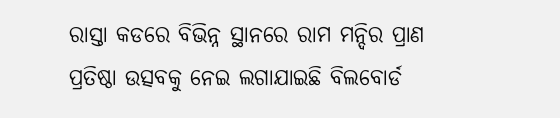ରାସ୍ତା କଡରେ ବିଭିନ୍ନ ସ୍ଥାନରେ ରାମ ମନ୍ଦିର ପ୍ରାଣ ପ୍ରତିଷ୍ଠା ଉତ୍ସବକୁ ନେଇ ଲଗାଯାଇଛି ବିଲବୋର୍ଡ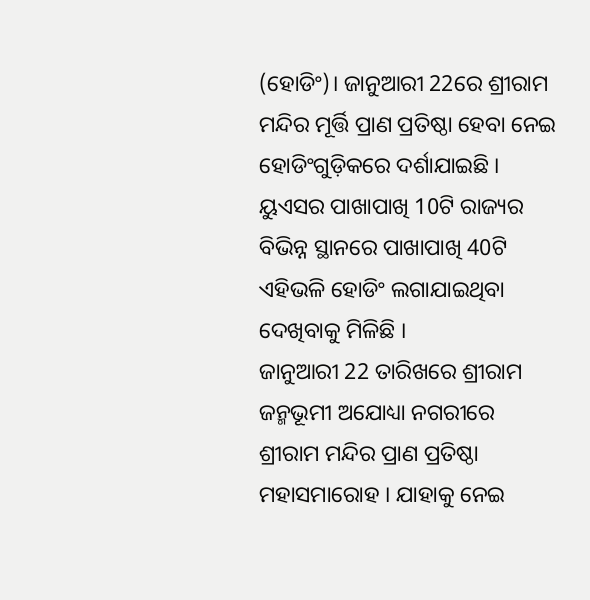(ହୋଡିଂ)। ଜାନୁଆରୀ 22ରେ ଶ୍ରୀରାମ ମନ୍ଦିର ମୂର୍ତ୍ତି ପ୍ରାଣ ପ୍ରତିଷ୍ଠା ହେବା ନେଇ ହୋଡିଂଗୁଡ଼ିକରେ ଦର୍ଶାଯାଇଛି । ୟୁଏସର ପାଖାପାଖି 10ଟି ରାଜ୍ୟର ବିଭିନ୍ନ ସ୍ଥାନରେ ପାଖାପାଖି 40ଟି ଏହିଭଳି ହୋଡିଂ ଲଗାଯାଇଥିବା ଦେଖିବାକୁ ମିଳିଛି ।
ଜାନୁଆରୀ 22 ତାରିଖରେ ଶ୍ରୀରାମ ଜନ୍ମଭୂମୀ ଅଯୋଧ୍ୟା ନଗରୀରେ ଶ୍ରୀରାମ ମନ୍ଦିର ପ୍ରାଣ ପ୍ରତିଷ୍ଠା ମହାସମାରୋହ । ଯାହାକୁ ନେଇ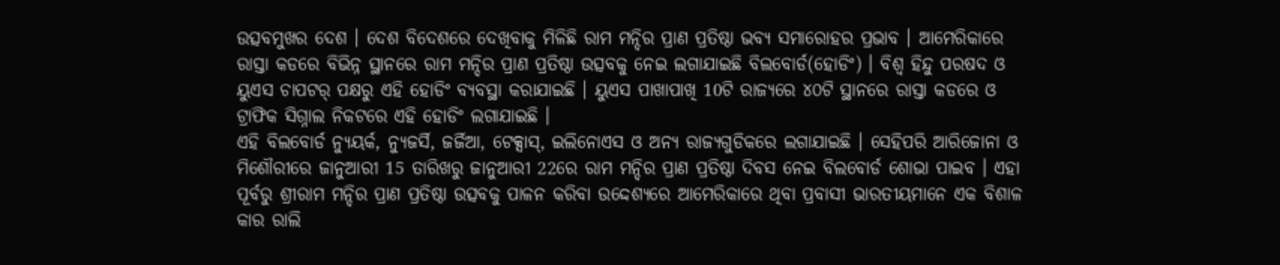ଉତ୍ସବମୁଖର ଦେଶ । ଦେଶ ବିଦେଶରେ ଦେଖିବାକୁ ମିଳିଛି ରାମ ମନ୍ଦିର ପ୍ରାଣ ପ୍ରତିଷ୍ଠା ଭବ୍ୟ ସମାରୋହର ପ୍ରଭାବ । ଆମେରିକାରେ ରାସ୍ତା କଡରେ ବିଭିନ୍ନ ସ୍ଥାନରେ ରାମ ମନ୍ଦିର ପ୍ରାଣ ପ୍ରତିଷ୍ଠା ଉତ୍ସବକୁ ନେଇ ଲଗାଯାଇଛି ବିଲବୋର୍ଡ(ହୋଡିଂ) । ବିଶ୍ୱ ହିନ୍ଦୁ ପରଷଦ ଓ ୟୁଏସ ଚାପଟର୍ ପକ୍ଷରୁ ଏହି ହୋଡିଂ ବ୍ୟବସ୍ଥା କରାଯାଇଛି । ୟୁଏସ ପାଖାପାଖି 10ଟି ରାଜ୍ୟରେ ୪୦ଟି ସ୍ଥାନରେ ରାସ୍ତା କଡରେ ଓ ଟ୍ରାଫିକ ସିଗ୍ନାଲ ନିକଟରେ ଏହି ହୋଡିଂ ଲଗାଯାଇଛି ।
ଏହି ବିଲବୋର୍ଡ ନ୍ୟୁୟର୍କ, ନ୍ୟୁଜର୍ସି, ଜର୍ଜିଆ, ଟେକ୍ସାସ୍, ଇଲିନୋଏସ ଓ ଅନ୍ୟ ରାଜ୍ୟଗୁଡିକରେ ଲଗାଯାଇଛି । ସେହିପରି ଆରିଜୋନା ଓ ମିଶୌରୀରେ ଜାନୁଆରୀ 15 ତାରିଖରୁ ଜାନୁଆରୀ 22ରେ ରାମ ମନ୍ଦିର ପ୍ରାଣ ପ୍ରତିଷ୍ଠା ଦିବସ ନେଇ ବିଲବୋର୍ଡ ଶୋଭା ପାଇବ । ଏହା ପୂର୍ବରୁ ଶ୍ରୀରାମ ମନ୍ଦିର ପ୍ରାଣ ପ୍ରତିଷ୍ଠା ଉତ୍ସବକୁ ପାଳନ କରିବା ଉଦ୍ଦେଶ୍ୟରେ ଆମେରିକାରେ ଥିବା ପ୍ରବାସୀ ଭାରତୀୟମାନେ ଏକ ବିଶାଳ କାର ରାଲି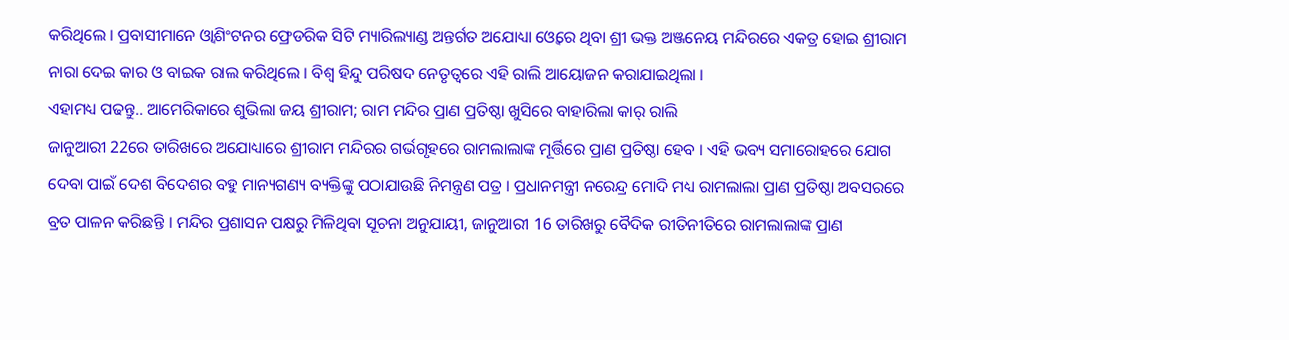କରିଥିଲେ । ପ୍ରବାସୀମାନେ ଓ୍ବାଶିଂଟନର ଫ୍ରେଡରିକ ସିଟି ମ୍ୟାରିଲ୍ୟାଣ୍ଡ ଅନ୍ତର୍ଗତ ଅଯୋଧ୍ୟା ଓ୍ବେରେ ଥିବା ଶ୍ରୀ ଭକ୍ତ ଅଞ୍ଜନେୟ ମନ୍ଦିରରେ ଏକତ୍ର ହୋଇ ଶ୍ରୀରାମ ନାରା ଦେଇ କାର ଓ ବାଇକ ରାଲ କରିଥିଲେ । ବିଶ୍ବ ହିନ୍ଦୁ ପରିଷଦ ନେତୃତ୍ବରେ ଏହି ରାଲି ଆୟୋଜନ କରାଯାଇଥିଲା ।
ଏହାମଧ୍ୟ ପଢନ୍ତୁ.. ଆମେରିକାରେ ଶୁଭିଲା ଜୟ ଶ୍ରୀରାମ; ରାମ ମନ୍ଦିର ପ୍ରାଣ ପ୍ରତିଷ୍ଠା ଖୁସିରେ ବାହାରିଲା କାର୍ ରାଲି
ଜାନୁଆରୀ 22ରେ ତାରିଖରେ ଅଯୋଧ୍ୟାରେ ଶ୍ରୀରାମ ମନ୍ଦିରର ଗର୍ଭଗୃହରେ ରାମଲାଲାଙ୍କ ମୂର୍ତ୍ତିରେ ପ୍ରାଣ ପ୍ରତିଷ୍ଠା ହେବ । ଏହି ଭବ୍ୟ ସମାରୋହରେ ଯୋଗ ଦେବା ପାଇଁ ଦେଶ ବିଦେଶର ବହୁ ମାନ୍ୟଗଣ୍ୟ ବ୍ୟକ୍ତିଙ୍କୁ ପଠାଯାଉଛି ନିମନ୍ତ୍ରଣ ପତ୍ର । ପ୍ରଧାନମନ୍ତ୍ରୀ ନରେନ୍ଦ୍ର ମୋଦି ମଧ୍ୟ ରାମଲାଲା ପ୍ରାଣ ପ୍ରତିଷ୍ଠା ଅବସରରେ ବ୍ରତ ପାଳନ କରିଛନ୍ତି । ମନ୍ଦିର ପ୍ରଶାସନ ପକ୍ଷରୁ ମିଳିଥିବା ସୂଚନା ଅନୁଯାୟୀ, ଜାନୁଆରୀ 16 ତାରିଖରୁ ବୈଦିକ ରୀତିନୀତିରେ ରାମଲାଲାଙ୍କ ପ୍ରାଣ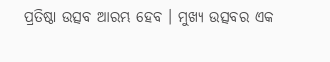ପ୍ରତିଷ୍ଠା ଉତ୍ସବ ଆରମ୍ଭ ହେବ । ମୁଖ୍ୟ ଉତ୍ସବର ଏକ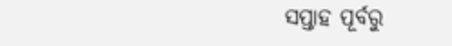ସପ୍ତାହ ପୂର୍ବରୁ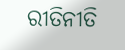ରୀତିନୀତି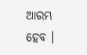ଆରମ୍ଭ ହେବ ।